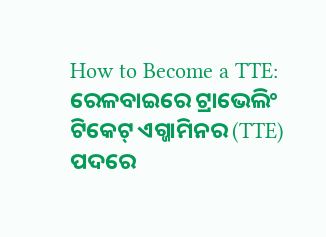How to Become a TTE: ରେଳବାଇରେ ଟ୍ରାଭେଲିଂ ଟିକେଟ୍ ଏଗ୍ଜାମିନର (TTE) ପଦରେ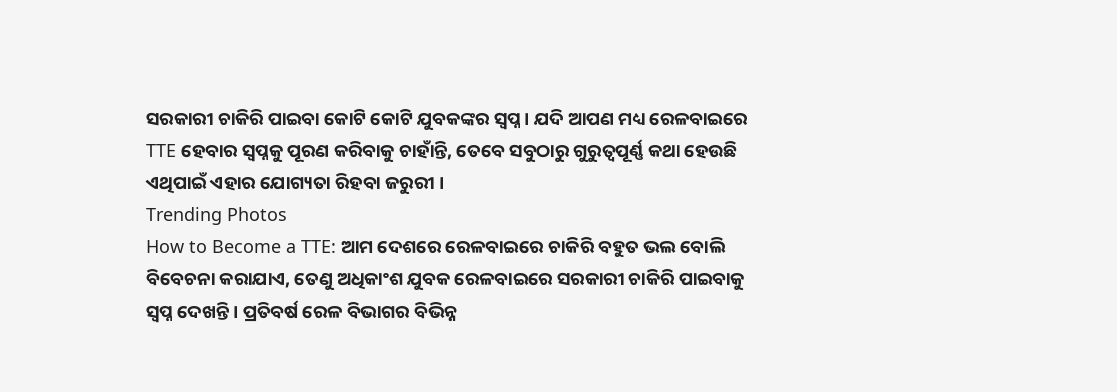ସରକାରୀ ଚାକିରି ପାଇବା କୋଟି କୋଟି ଯୁବକଙ୍କର ସ୍ୱପ୍ନ । ଯଦି ଆପଣ ମଧ୍ୟ ରେଳବାଇରେ TTE ହେବାର ସ୍ୱପ୍ନକୁ ପୂରଣ କରିବାକୁ ଚାହାଁନ୍ତି, ତେବେ ସବୁଠାରୁ ଗୁରୁତ୍ୱପୂର୍ଣ୍ଣ କଥା ହେଉଛି ଏଥିପାଇଁ ଏହାର ଯୋଗ୍ୟତା ରିହବା ଜରୁରୀ ।
Trending Photos
How to Become a TTE: ଆମ ଦେଶରେ ରେଳବାଇରେ ଚାକିରି ବହୁତ ଭଲ ବୋଲି ବିବେଚନା କରାଯାଏ, ତେଣୁ ଅଧିକାଂଶ ଯୁବକ ରେଳବାଇରେ ସରକାରୀ ଚାକିରି ପାଇବାକୁ ସ୍ୱପ୍ନ ଦେଖନ୍ତି । ପ୍ରତିବର୍ଷ ରେଳ ବିଭାଗର ବିଭିନ୍ନ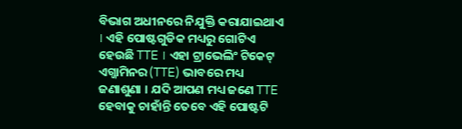ବିଭାଗ ଅଧୀନରେ ନିଯୁକ୍ତି କରାଯାଇଥାଏ । ଏହି ପୋଷ୍ଟଗୁଡିକ ମଧ୍ୟରୁ ଗୋଟିଏ ହେଉଛି TTE । ଏହା ଟ୍ରାଭେଲିଂ ଟିକେଟ୍ ଏଗ୍ଜାମିନର (TTE) ଭାବରେ ମଧ୍ୟ ଜଣାଶୁଣା । ଯଦି ଆପଣ ମଧ୍ୟ ଜଣେ TTE ହେବାକୁ ଚାହାଁନ୍ତି ତେବେ ଏହି ପୋଷ୍ଟଟି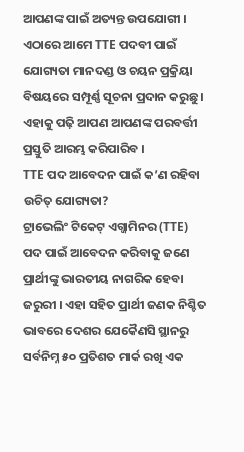ଆପଣଙ୍କ ପାଇଁ ଅତ୍ୟନ୍ତ ଉପଯୋଗୀ ।
ଏଠାରେ ଆମେ TTE ପଦବୀ ପାଇଁ ଯୋଗ୍ୟତା ମାନଦଣ୍ଡ ଓ ଚୟନ ପ୍ରକ୍ରିୟା ବିଷୟରେ ସମ୍ପୂର୍ଣ୍ଣ ସୂଚନା ପ୍ରଦାନ କରୁଛୁ । ଏହାକୁ ପଢ଼ି ଆପଣ ଆପଣଙ୍କ ପରବର୍ତ୍ତୀ ପ୍ରସ୍ତୁତି ଆରମ୍ଭ କରିପାରିବ ।
TTE ପଦ ଆବେଦନ ପାଇଁ କ’ଣ ରହିବା ଉଚିତ୍ ଯୋଗ୍ୟତା?
ଟ୍ରାଭେଲିଂ ଟିକେଟ୍ ଏଗ୍ଜାମିନର (TTE) ପଦ ପାଇଁ ଆବେଦନ କରିବାକୁ ଜଣେ ପ୍ରାର୍ଥୀଙ୍କୁ ଭାରତୀୟ ନାଗରିକ ହେବା ଜରୁରୀ । ଏହା ସହିତ ପ୍ରାର୍ଥୀ ଜଣକ ନିଶ୍ଚିତ ଭାବରେ ଦେଶର ଯେକୈଣସି ସ୍ଥାନରୁ ସର୍ବନିମ୍ନ ୫୦ ପ୍ରତିଶତ ମାର୍କ ରଖି ଏକ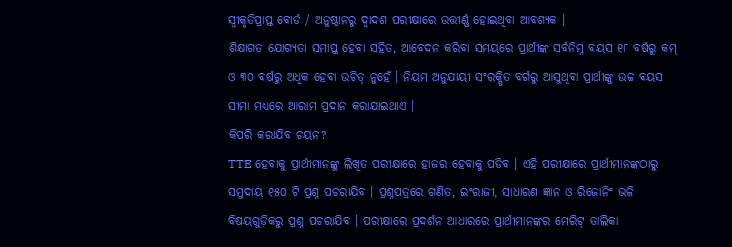ସ୍ୱୀକୃତିପ୍ରାପ୍ତ ବୋର୍ଡ / ଅନୁଷ୍ଠାନରୁ ଦ୍ୱାଦଶ ପରୀକ୍ଷାରେ ଉତ୍ତୀର୍ଣ୍ଣ ହୋଇଥିବା ଆବଶ୍ୟକ ।
ଶିକ୍ଷାଗତ ଯୋଗ୍ୟତା ସମାପ୍ତ ହେବା ସହିତ, ଆବେଦନ କରିବା ସମୟରେ ପ୍ରାର୍ଥୀଙ୍କ ସର୍ବନିମ୍ନ ବୟସ ୧୮ ବର୍ଷରୁ କମ୍ ଓ ୩୦ ବର୍ଷରୁ ଅଧିକ ହେବା ଉଚିତ୍ ନୁହେଁ । ନିୟମ ଅନୁଯାୟୀ ସଂରକ୍ଷିତ ବର୍ଗରୁ ଆସୁଥିବା ପ୍ରାର୍ଥୀଙ୍କୁ ଉଚ୍ଚ ବୟସ ସୀମା ମଧ୍ୟରେ ଆରାମ ପ୍ରଦାନ କରାଯାଇଥାଏ ।
କିପରି କରାଯିବ ଚୟନ?
TTE ହେବାକୁ ପ୍ରାର୍ଥୀମାନଙ୍କୁ ଲିଖିତ ପରୀକ୍ଷାରେ ହାଜର ହେବାକୁ ପଡିବ । ଏହି ପରୀକ୍ଷାରେ ପ୍ରାର୍ଥୀମାନଙ୍କଠାରୁ ସମୁଦାୟ ୧୫୦ ଟି ପ୍ରଶ୍ନ ପଚରାଯିବ । ପ୍ରଶ୍ନପତ୍ରରେ ଗଣିତ, ଇଂରାଜୀ, ସାଧାରଣ ଜ୍ଞାନ ଓ ରିଜୋନିଂ ଭଳି ବିଷୟଗୁଡ଼ିକରୁ ପ୍ରଶ୍ନ ପଚରାଯିବ । ପରୀକ୍ଷାରେ ପ୍ରଦର୍ଶନ ଆଧାରରେ ପ୍ରାର୍ଥୀମାନଙ୍କର ମେରିଟ୍ ତାଲିକା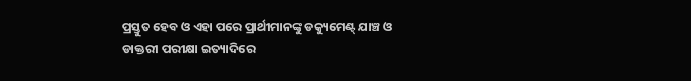ପ୍ରସ୍ତୁତ ହେବ ଓ ଏହା ପରେ ପ୍ରାର୍ଥୀମାନଙ୍କୁ ଡକ୍ୟୁମେଣ୍ଟ୍ ଯାଞ୍ଚ ଓ ଡାକ୍ତରୀ ପରୀକ୍ଷା ଇତ୍ୟାଦିରେ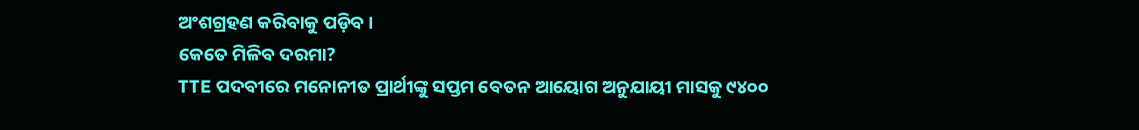ଅଂଶଗ୍ରହଣ କରିବାକୁ ପଡ଼ିବ ।
କେତେ ମିଳିବ ଦରମା?
TTE ପଦବୀରେ ମନୋନୀତ ପ୍ରାର୍ଥୀଙ୍କୁ ସପ୍ତମ ବେତନ ଆୟୋଗ ଅନୁଯାୟୀ ମାସକୁ ୯୪୦୦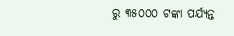ରୁ ୩୫୦୦୦ ଟଙ୍କା ପର୍ଯ୍ୟନ୍ତ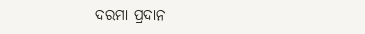ଦରମା ପ୍ରଦାନ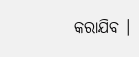କରାଯିବ ।